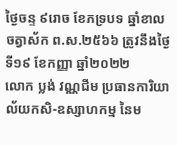ថ្ងៃចន្ទ ៩រោច ខែភទ្របទ ឆ្នាំខាល ចត្វាស័ក ព.ស.២៥៦៦ ត្រូវនឹងថ្ងៃទី១៩ ខែកញ្ញា ឆ្នាំ២០២២
លោក ប្លង់ វណ្ណជីម ប្រធានការិយាល័យកសិ-ឧស្សាហកម្ម នៃម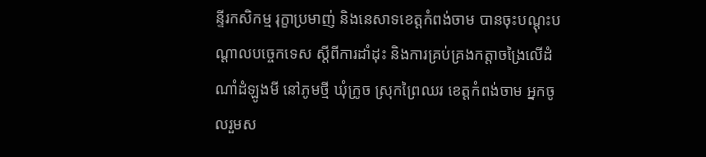ន្ទីរកសិកម្ម រុក្ខាប្រមាញ់ និងនេសាទខេត្តកំពង់ចាម បានចុះបណ្ដុះបណ្ដាលបច្ចេកទេស ស្ដីពីការដាំដុះ និងការគ្រប់គ្រងកត្តាចង្រៃលើដំណាំដំឡូងមី នៅភូមថ្មី ឃុំក្រូច ស្រុកព្រៃឈរ ខេត្តកំពង់ចាម អ្នកចូលរួមស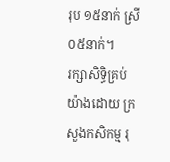រុប ១៥នាក់ ស្រី ០៥នាក់។
រក្សាសិទិ្ធគ្រប់យ៉ាងដោយ ក្រសួងកសិកម្ម រុ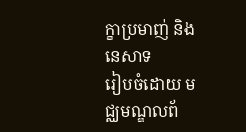ក្ខាប្រមាញ់ និងនេសាទ
រៀបចំដោយ មជ្ឈមណ្ឌលព័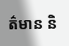ត៌មាន និ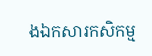ងឯកសារកសិកម្ម